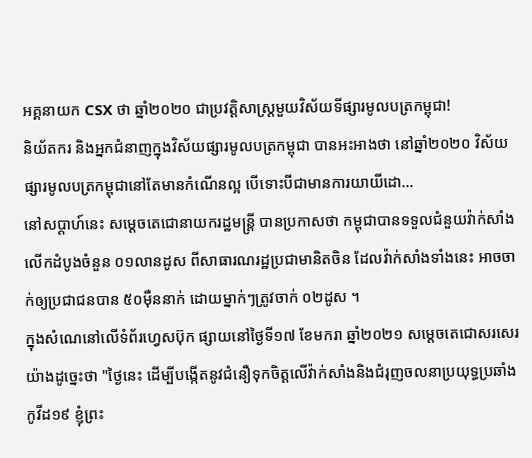អគ្គនាយក CSX ថា ឆ្នាំ២០២០ ជាប្រវត្តិសាស្ត្រមួយវិស័យទីផ្សារមូលបត្រកម្ពុជា!
និយ័តករ និងអ្នកជំនាញក្នុងវិស័យផ្សារមូលបត្រកម្ពុជា បានអះអាងថា នៅឆ្នាំ២០២០ វិស័យផ្សារមូលបត្រកម្ពុជានៅតែមានកំណើនល្អ បើទោះបីជាមានការយាយីដោ…
នៅសប្ដាហ៍នេះ សម្ដេចតេជោនាយករដ្ឋមន្ត្រី បានប្រកាសថា កម្ពុជាបានទទួលជំនួយវ៉ាក់សាំងលើកដំបូងចំនួន ០១លានដូស ពីសាធារណរដ្ឋប្រជាមានិតចិន ដែលវ៉ាក់សាំងទាំងនេះ អាចចាក់ឲ្យប្រជាជនបាន ៥០ម៉ឺននាក់ ដោយម្នាក់ៗត្រូវចាក់ ០២ដូស ។
ក្នុងសំណេនៅលើទំព័រហ្វេសប៊ុក ផ្សាយនៅថ្ងៃទី១៧ ខែមករា ឆ្នាំ២០២១ សម្ដេចតេជោសរសេរយ៉ាងដូច្នេះថា "ថ្ងៃនេះ ដើម្បីបង្កើតនូវជំនឿទុកចិត្តលើវ៉ាក់សាំងនិងជំរុញចលនាប្រយុទ្ធប្រឆាំងកូវីដ១៩ ខ្ញុំព្រះ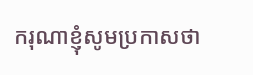ករុណាខ្ញុំសូមប្រកាសថា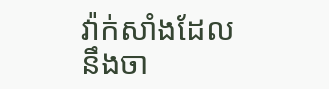វ៉ាក់សាំងដែលនឹងចា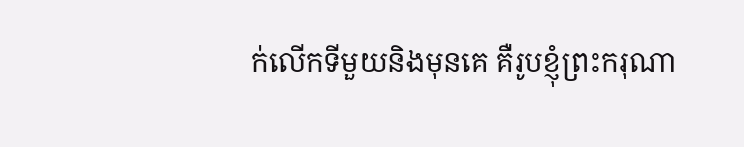ក់លើកទីមួយនិងមុនគេ គឺរូបខ្ញុំព្រះករុណា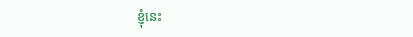ខ្ញុំនេះ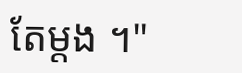តែម្តង ។"